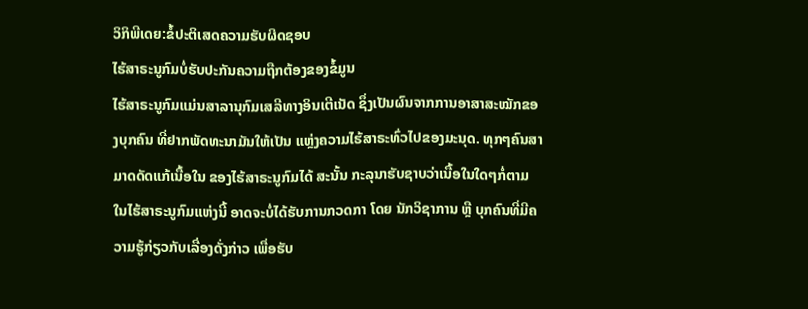ວິກິພີເດຍ:ຂໍ້ປະຕິເສດຄວາມຮັບຜິດຊອບ
ໄຮ້ສາຣະນູກົມບໍ່ຮັບປະກັນຄວາມຖືກຕ້ອງຂອງຂໍ້ມູນ
ໄຮ້ສາຣະນູກົມແມ່ນສາລານຸກົມເສລີທາງອິນເຕີເນັດ ຊຶ່ງເປັນຜົນຈາກການອາສາສະໝັກຂອງບຸກຄົນ ທີ່ຢາກພັດທະນາມັນໃຫ້ເປັນ ແຫຼ່ງຄວາມໄຮ້ສາຣະທົ່ວໄປຂອງມະນຸດ. ທຸກໆຄົນສາມາດດັດແກ້ເນື້ອໃນ ຂອງໄຮ້ສາຣະນູກົມໄດ້ ສະນັ້ນ ກະລຸນາຮັບຊາບວ່າເນື້ອໃນໃດໆກໍ່ຕາມ ໃນໄຮ້ສາຣະນູກົມແຫ່ງນີ້ ອາດຈະບໍ່ໄດ້ຮັບການກວດກາ ໂດຍ ນັກວິຊາການ ຫຼື ບຸກຄົນທີ່ມີຄວາມຮູ້ກ່ຽວກັບເລື່ອງດັ່ງກ່າວ ເພື່ອຮັບ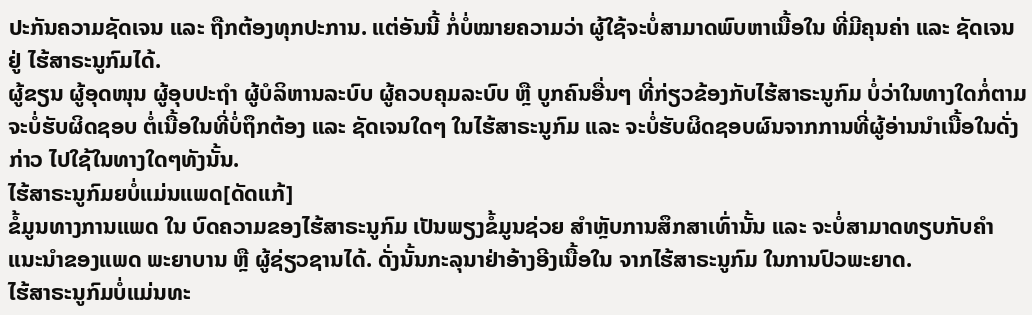ປະກັນຄວາມຊັດເຈນ ແລະ ຖືກຕ້ອງທຸກປະການ. ແຕ່ອັນນີ້ ກໍ່ບໍ່ໝາຍຄວາມວ່າ ຜູ້ໃຊ້ຈະບໍ່ສາມາດພົບຫາເນື້ອໃນ ທີ່ມີຄຸນຄ່າ ແລະ ຊັດເຈນ ຢູ່ ໄຮ້ສາຣະນູກົມໄດ້.
ຜູ້ຂຽນ ຜູ້ອຸດໜຸນ ຜູ້ອຸບປະຖຳ ຜູ້ບໍລິຫານລະບົບ ຜູ້ຄວບຄຸມລະບົບ ຫຼື ບູກຄົນອື່ນໆ ທີ່ກ່ຽວຂ້ອງກັບໄຮ້ສາຣະນູກົມ ບໍ່ວ່າໃນທາງໃດກໍ່ຕາມ ຈະບໍ່ຮັບຜິດຊອບ ຕໍ່ເນື້ອໃນທີ່ບໍ່ຖຶກຕ້ອງ ແລະ ຊັດເຈນໃດໆ ໃນໄຮ້ສາຣະນູກົມ ແລະ ຈະບໍ່ຮັບຜິດຊອບຜົນຈາກການທີ່ຜູ້ອ່ານນຳເນື້ອໃນດັ່ງກ່າວ ໄປໃຊ້ໃນທາງໃດໆທັງນັ້ນ.
ໄຮ້ສາຣະນູກົມຍບໍ່ແມ່ນແພດ[ດັດແກ້]
ຂໍ້ມູນທາງການແພດ ໃນ ບົດຄວາມຂອງໄຮ້ສາຣະນູກົມ ເປັນພຽງຂໍ້ມູນຊ່ວຍ ສຳຫຼັບການສຶກສາເທົ່ານັ້ນ ແລະ ຈະບໍ່ສາມາດທຽບກັບຄຳແນະນຳຂອງແພດ ພະຍາບານ ຫຼື ຜູ້ຊ່ຽວຊານໄດ້. ດັ່ງນັ້ນກະລຸນາຢ່າອ້າງອີງເນື້ອໃນ ຈາກໄຮ້ສາຣະນູກົມ ໃນການປົວພະຍາດ.
ໄຮ້ສາຣະນູກົມບໍ່ແມ່ນທະ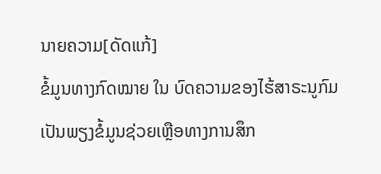ນາຍຄວາມ[ດັດແກ້]
ຂໍ້ມູນທາງກົດໝາຍ ໃນ ບົດຄວາມຂອງໄຮ້ສາຣະນູກົມ ເປັນພຽງຂໍ້ມູນຊ່ວຍເຫຼືອທາງການສຶກ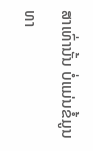ສາເທົ່ານັ້ນ ບໍ່ແມ່ນຂໍ້ມູນທາ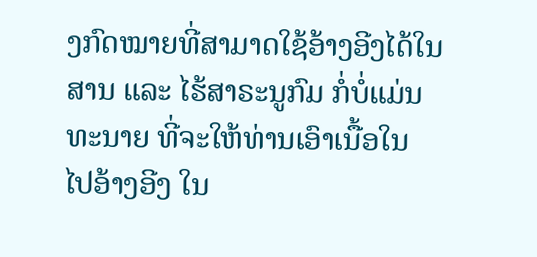ງກົດໝາຍທີ່ສາມາດໃຊ້ອ້າງອີງໄດ້ໃນສານ ແລະ ໄຮ້ສາຣະນູກົມ ກໍ່ບໍ່ແມ່ນ ທະນາຍ ທີ່ຈະໃຫ້ທ່ານເອົາເນື້ອໃນ ໄປອ້າງອີງ ໃນ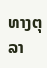ທາງຕຸລາ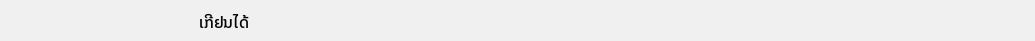ເກີຢນໄດ້